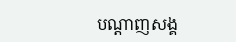បណ្តាញសង្គ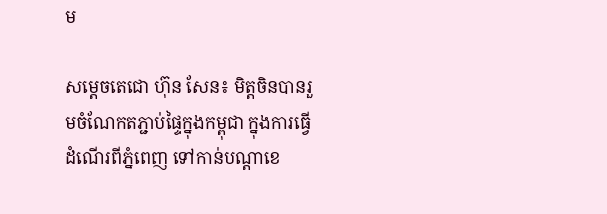ម

សម្ដេចតេជោ ហ៊ុន សែន៖ មិត្តចិនបានរួមចំណែកតភ្ជាប់ផ្ទៃក្នុងកម្ពុជា ក្នុងការធ្វើដំណើរពីភ្នំពេញ ទៅកាន់បណ្តាខេ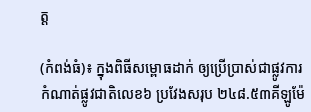ត្ត

(កំពង់ធំ)៖ ក្នុងពិធីសម្ពោធដាក់ ឲ្យប្រើប្រាស់ជាផ្លូវការ កំណាត់ផ្លូវជាតិលេខ៦ ប្រវែងសរុប ២៤៨.៥៣គីឡូម៉ែ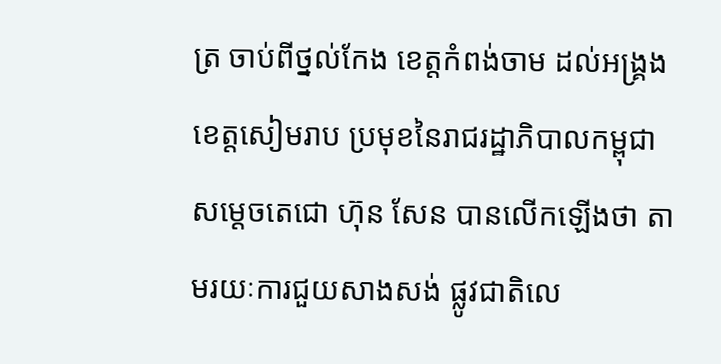ត្រ ចាប់ពីថ្នល់កែង ខេត្តកំពង់ចាម ដល់អង្រ្គង ខេត្តសៀមរាប ប្រមុខនៃរាជរដ្ឋាភិបាលកម្ពុជា សម្ដេចតេជោ ហ៊ុន សែន បានលើកឡើងថា តាមរយៈការជួយសាងសង់ ផ្លូវជាតិលេ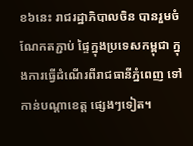ខ៦នេះ រាជរដ្ឋាភិបាលចិន បានរួមចំណែកតភ្ជាប់ ផ្ទៃក្នុងប្រទេសកម្ពុជា ក្នុងការធ្វើដំណើរពីរាជធានីភ្នំពេញ ទៅកាន់បណ្តាខេត្ត ផ្សេងៗទៀត។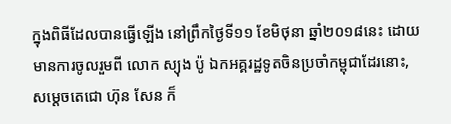ក្នុងពិធីដែលបានធ្វើឡើង នៅព្រឹកថ្ងៃទី១១ ខែមិថុនា ឆ្នាំ២០១៨នេះ ដោយមានការចូលរួមពី លោក ស្យុង ប៉ូ ឯកអគ្គរដ្ឋទូតចិនប្រចាំកម្ពុជាដែរនោះ, សម្ដេចតេជោ ហ៊ុន សែន ក៏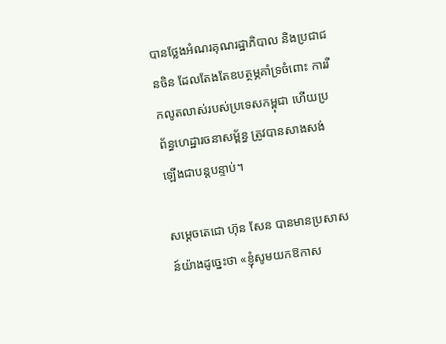បានថ្លែងអំណរគុណរដ្ឋាភិបាល និងប្រជាជនចិន ដែលតែងតែឧបត្ថម្ភគាំទ្រចំពោះ ការរីកលូតលាស់របស់ប្រទេសកម្ពុជា ហើយប្រព័ន្ធហេដ្ឋារចនាសម្ព័ន្ធ ត្រូវបានសាងសង់ឡើងជាបន្តបន្ទាប់។

សម្ដេចតេជោ ហ៊ុន សែន បានមានប្រសាសន៍យ៉ាងដូច្នេះថា «ខ្ញុំសូមយកឱកាស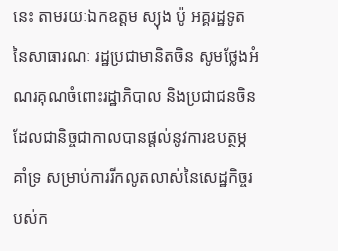នេះ តាមរយៈឯកឧត្តម ស្យុង ប៉ូ អគ្គរដ្ឋទូតនៃសាធារណៈ រដ្ឋប្រជាមានិតចិន សូមថ្លែងអំណរគុណចំពោះរដ្ឋាភិបាល និងប្រជាជនចិន ដែលជានិច្ចជាកាលបានផ្ដល់នូវការឧបត្ថម្ភគាំទ្រ សម្រាប់ការរីកលូតលាស់នៃសេដ្ឋកិច្ចរបស់ក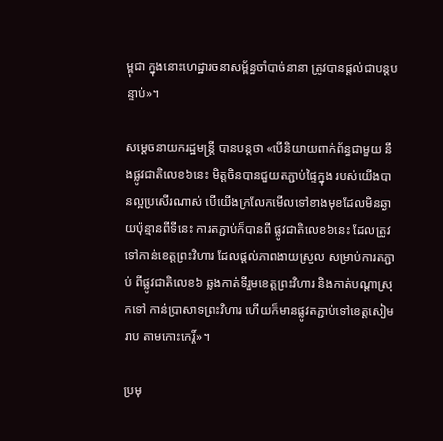ម្ពុជា ក្នុងនោះហេដ្ឋារចនាសម្ព័ន្ធចាំបាច់នានា ត្រូវបានផ្ដល់ជាបន្ដបន្ទាប់»។

សម្ដេចនាយករដ្ឋមន្ដ្រី បានបន្ដថា «បើនិយាយពាក់ព័ន្ធជាមួយ នឹងផ្លូវជាតិលេខ៦នេះ មិត្តចិនបានជួយតភ្ជាប់ផ្ទៃក្នុង របស់យើងបានល្អប្រសើរណាស់ បើយើងក្រលែកមើលទៅខាងមុខដែលមិនឆ្ងាយប៉ុន្មានពីទីនេះ ការតភ្ជាប់ក៏បានពី ផ្លូវជាតិលេខ៦នេះ ដែលត្រូវទៅកាន់ខេត្តព្រះវិហារ ដែលផ្ដល់ភាពងាយស្រួល សម្រាប់ការតភ្ជាប់ ពីផ្លូវជាតិលេខ៦ ឆ្លងកាត់ទីរួមខេត្តព្រះវិហារ និងកាត់បណ្ដាស្រុកទៅ កាន់ប្រាសាទព្រះវិហារ ហើយក៏មានផ្លូវតភ្ជាប់ទៅខេត្តសៀមរាប តាមកោះកេរ្ដិ៍»។

ប្រមុ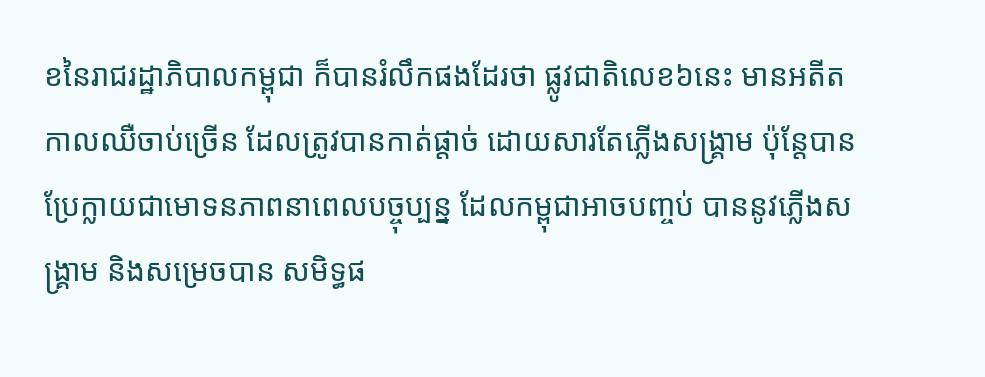ខនៃរាជរដ្ឋាភិបាលកម្ពុជា ក៏បានរំលឹកផងដែរថា ផ្លូវជាតិលេខ៦នេះ មានអតីតកាលឈឺចាប់ច្រើន ដែលត្រូវបានកាត់ផ្តាច់ ដោយសារតែភ្លើងសង្គ្រាម ប៉ុន្តែបានប្រែក្លាយជាមោទនភាពនាពេលបច្ចុប្បន្ន ដែលកម្ពុជាអាចបញ្ចប់ បាននូវភ្លើងសង្គ្រាម និងសម្រេចបាន សមិទ្ធផ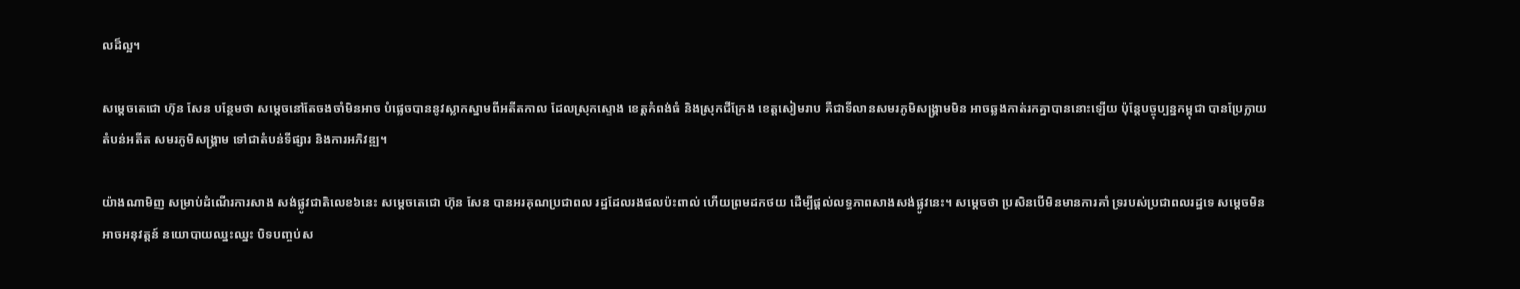លដ៏ល្អ។

សម្ដេចតេជោ ហ៊ុន សែន បន្ថែមថា សម្តេចនៅតែចងចាំមិនអាច បំផ្លេចបាននូវស្លាកស្នាមពីអតីតកាល ដែលស្រុកស្ទោង ខេត្តកំពង់ធំ និងស្រុកជីក្រែង ខេត្តសៀមរាប គឺជាទីលានសមរភូមិសង្គ្រាមមិន អាចឆ្លងកាត់រកគ្នាបាននោះឡើយ ប៉ុន្ដែបច្ចុប្បន្នកម្ពុជា បានប្រែក្លាយតំបន់អតីត សមរភូមិសង្គ្រាម ទៅជាតំបន់ទីផ្សារ និងការអភិវឌ្ឍ។

យ៉ាងណាមិញ សម្រាប់ដំណើរការសាង សង់ផ្លូវជាតិលេខ៦នេះ សម្តេចតេជោ ហ៊ុន សែន បានអរគុណប្រជាពល រដ្ឋដែលរងផលប៉ះពាល់ ហើយព្រមដកថយ ដើម្បីផ្តល់លទ្ធភាពសាងសង់ផ្លូវនេះ។ សម្ដេចថា ប្រសិនបើមិនមានការគាំ ទ្ររបស់ប្រជាពលរដ្ឋទេ សម្តេចមិនអាចអនុវត្តន៍ នយោបាយឈ្នះឈ្នះ បិទបញ្ចប់ស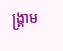ង្គ្រាម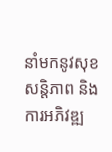នាំមកនូវសុខសន្តិភាព និងការអភិវឌ្ឍ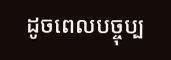ដូចពេលបច្ចុប្ប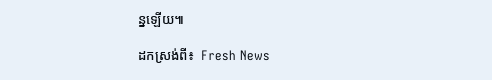ន្នឡើយ៕

ដកស្រង់ពី៖  Fresh News